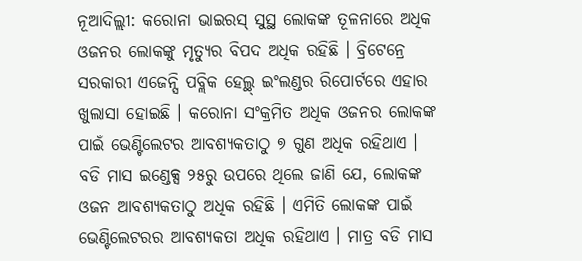ନୂଆଦିଲ୍ଲୀ: କରୋନା ଭାଇରସ୍ ସୁସ୍ଥ ଲୋକଙ୍କ ତୂଳନାରେ ଅଧିକ ଓଜନର ଲୋକଙ୍କୁ ମୃତ୍ୟୁର ବିପଦ ଅଧିକ ରହିଛି । ବ୍ରିଟେନ୍ରେ ସରକାରୀ ଏଜେନ୍ସି ପବ୍ଲିକ ହେଲ୍ଥ୍ ଇଂଲଣ୍ଡର ରିପୋର୍ଟରେ ଏହାର ଖୁଲାସା ହୋଇଛି । କରୋନା ସଂକ୍ରମିତ ଅଧିକ ଓଜନର ଲୋକଙ୍କ ପାଇଁ ଭେଣ୍ଟିଲେଟର ଆବଶ୍ୟକତାଠୁ ୭ ଗୁଣ ଅଧିକ ରହିଥାଏ ।
ବଡି ମାସ ଇଣ୍ଡେକ୍ସ ୨୫ରୁ ଉପରେ ଥିଲେ ଜାଣି ଯେ, ଲୋକଙ୍କ ଓଜନ ଆବଶ୍ୟକତାଠୁ ଅଧିକ ରହିଛି । ଏମିତି ଲୋକଙ୍କ ପାଇଁ ଭେଣ୍ଟିଲେଟରର ଆବଶ୍ୟକତା ଅଧିକ ରହିଥାଏ । ମାତ୍ର ବଡି ମାସ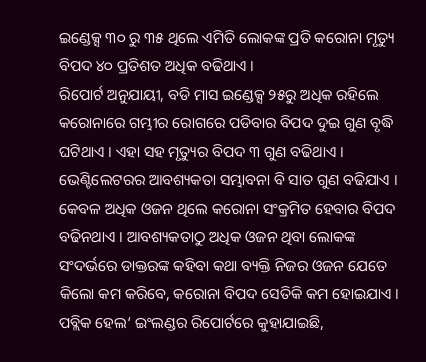ଇଣ୍ଡେକ୍ସ ୩୦ ରୁ ୩୫ ଥିଲେ ଏମିତି ଲୋକଙ୍କ ପ୍ରତି କରୋନା ମୃତ୍ୟୁ ବିପଦ ୪୦ ପ୍ରତିଶତ ଅଧିକ ବଢିଥାଏ ।
ରିପୋର୍ଟ ଅନୁଯାୟୀ, ବଡି ମାସ ଇଣ୍ଡେକ୍ସ ୨୫ରୁ ଅଧିକ ରହିଲେ କରୋନାରେ ଗମ୍ଭୀର ରୋଗରେ ପଡିବାର ବିପଦ ଦୁଇ ଗୁଣ ବୃଦ୍ଧି ଘଟିଥାଏ । ଏହା ସହ ମୃତ୍ୟୁର ବିପଦ ୩ ଗୁଣ ବଢିଥାଏ । ଭେଣ୍ଟିଲେଟରର ଆବଶ୍ୟକତା ସମ୍ଭାବନା ବି ସାତ ଗୁଣ ବଢିଯାଏ । କେବଳ ଅଧିକ ଓଜନ ଥିଲେ କରୋନା ସଂକ୍ରମିତ ହେବାର ବିପଦ ବଢିନଥାଏ । ଆବଶ୍ୟକତାଠୁ ଅଧିକ ଓଜନ ଥିବା ଲୋକଙ୍କ ସଂଦର୍ଭରେ ଡାକ୍ତରଙ୍କ କହିବା କଥା ବ୍ୟକ୍ତି ନିଜର ଓଜନ ଯେତେ କିଲୋ କମ କରିବେ, କରୋନା ବିପଦ ସେତିକି କମ ହୋଇଯାଏ । ପବ୍ଲିକ ହେଲ‘ ଇଂଲଣ୍ଡର ରିପୋର୍ଟରେ କୁହାଯାଇଛି,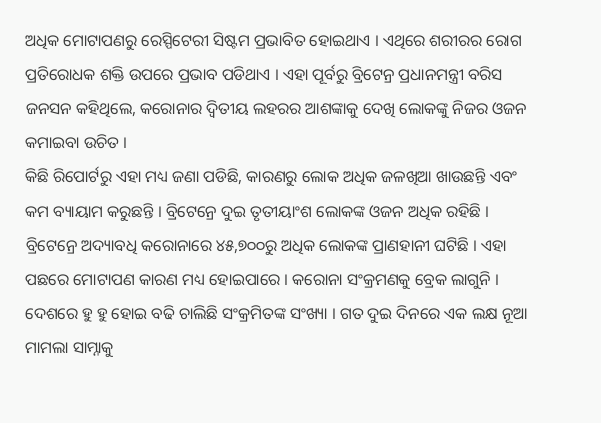ଅଧିକ ମୋଟାପଣରୁ ରେସ୍ପିଟେରୀ ସିଷ୍ଟମ ପ୍ରଭାବିତ ହୋଇଥାଏ । ଏଥିରେ ଶରୀରର ରୋଗ ପ୍ରତିରୋଧକ ଶକ୍ତି ଉପରେ ପ୍ରଭାବ ପଡିଥାଏ । ଏହା ପୂର୍ବରୁ ବ୍ରିଟେନ୍ର ପ୍ରଧାନମନ୍ତ୍ରୀ ବରିସ ଜନସନ କହିଥିଲେ, କରୋନାର ଦ୍ୱିତୀୟ ଲହରର ଆଶଙ୍କାକୁ ଦେଖି ଲୋକଙ୍କୁ ନିଜର ଓଜନ କମାଇବା ଉଚିତ ।
କିଛି ରିପୋର୍ଟରୁ ଏହା ମଧ୍ୟ ଜଣା ପଡିଛି, କାରଣରୁ ଲୋକ ଅଧିକ ଜଳଖିଆ ଖାଉଛନ୍ତି ଏବଂ କମ ବ୍ୟାୟାମ କରୁଛନ୍ତି । ବ୍ରିଟେନ୍ରେ ଦୁଇ ତୃତୀୟାଂଶ ଲୋକଙ୍କ ଓଜନ ଅଧିକ ରହିଛି । ବ୍ରିଟେନ୍ରେ ଅଦ୍ୟାବଧି କରୋନାରେ ୪୫,୭୦୦ରୁ ଅଧିକ ଲୋକଙ୍କ ପ୍ରାଣହାନୀ ଘଟିଛି । ଏହା ପଛରେ ମୋଟାପଣ କାରଣ ମଧ୍ୟ ହୋଇପାରେ । କରୋନା ସଂକ୍ରମଣକୁ ବ୍ରେକ ଲାଗୁନି ।
ଦେଶରେ ହୁ ହୁ ହୋଇ ବଢି ଚାଲିଛି ସଂକ୍ରମିତଙ୍କ ସଂଖ୍ୟା । ଗତ ଦୁଇ ଦିନରେ ଏକ ଲକ୍ଷ ନୂଆ ମାମଲା ସାମ୍ନାକୁ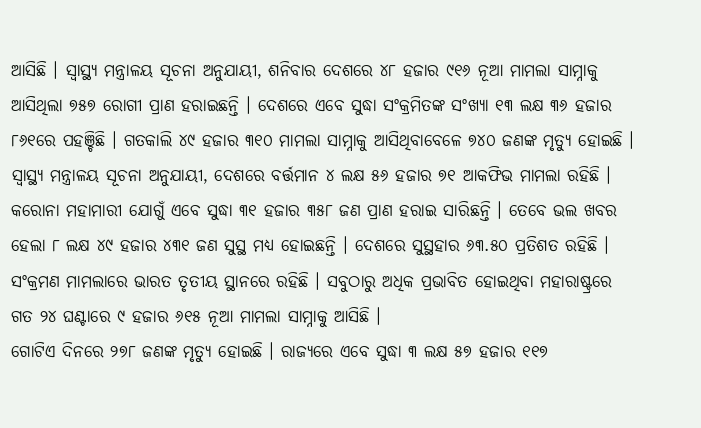ଆସିଛି । ସ୍ୱାସ୍ଥ୍ୟ ମନ୍ତ୍ରାଳୟ ସୂଚନା ଅନୁଯାୟୀ, ଶନିବାର ଦେଶରେ ୪୮ ହଜାର ୯୧୬ ନୂଆ ମାମଲା ସାମ୍ନାକୁ ଆସିଥିଲା ୭୫୭ ରୋଗୀ ପ୍ରାଣ ହରାଇଛନ୍ତି । ଦେଶରେ ଏବେ ସୁଦ୍ଧା ସଂକ୍ରମିତଙ୍କ ସଂଖ୍ୟା ୧୩ ଲକ୍ଷ ୩୬ ହଜାର ୮୬୧ରେ ପହଞ୍ଚିଛି । ଗତକାଲି ୪୯ ହଜାର ୩୧୦ ମାମଲା ସାମ୍ନାକୁ ଆସିଥିବାବେଳେ ୭୪୦ ଜଣଙ୍କ ମୃତ୍ୟୁ ହୋଇଛି । ସ୍ୱାସ୍ଥ୍ୟ ମନ୍ତ୍ରାଳୟ ସୂଚନା ଅନୁଯାୟୀ, ଦେଶରେ ବର୍ତ୍ତମାନ ୪ ଲକ୍ଷ ୫୬ ହଜାର ୭୧ ଆକଫିଭ ମାମଲା ରହିଛି ।
କରୋନା ମହାମାରୀ ଯୋଗୁଁ ଏବେ ସୁଦ୍ଧା ୩୧ ହଜାର ୩୫୮ ଜଣ ପ୍ରାଣ ହରାଇ ସାରିଛନ୍ତି । ତେବେ ଭଲ ଖବର ହେଲା ୮ ଲକ୍ଷ ୪୯ ହଜାର ୪୩୧ ଜଣ ସୁସ୍ଥ ମଧ୍ୟ ହୋଇଛନ୍ତି । ଦେଶରେ ସୁସ୍ଥହାର ୬୩.୫୦ ପ୍ରତିଶତ ରହିଛି । ସଂକ୍ରମଣ ମାମଲାରେ ଭାରତ ତୃତୀୟ ସ୍ଥାନରେ ରହିଛି । ସବୁଠାରୁ ଅଧିକ ପ୍ରଭାବିତ ହୋଇଥିବା ମହାରାଷ୍ଟ୍ରରେ ଗତ ୨୪ ଘଣ୍ଟାରେ ୯ ହଜାର ୬୧୫ ନୂଆ ମାମଲା ସାମ୍ନାକୁ ଆସିଛି ।
ଗୋଟିଏ ଦିନରେ ୨୭୮ ଜଣଙ୍କ ମୃତ୍ୟୁ ହୋଇଛି । ରାଜ୍ୟରେ ଏବେ ସୁଦ୍ଧା ୩ ଲକ୍ଷ ୫୭ ହଜାର ୧୧୭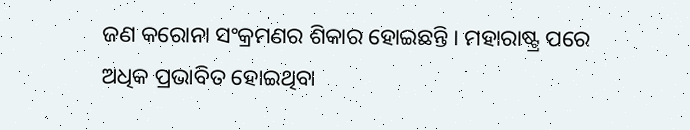ଜଣ କରୋନା ସଂକ୍ରମଣର ଶିକାର ହୋଇଛନ୍ତି । ମହାରାଷ୍ଟ୍ର ପରେ ଅଧିକ ପ୍ରଭାବିତ ହୋଇଥିବା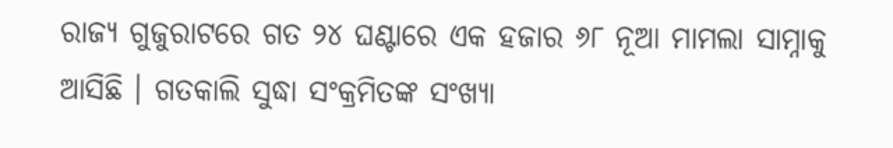ରାଜ୍ୟ ଗୁଜୁରାଟରେ ଗତ ୨୪ ଘଣ୍ଟାରେ ଏକ ହଜାର ୬୮ ନୂଆ ମାମଲା ସାମ୍ନାକୁ ଆସିଛି । ଗତକାଲି ସୁଦ୍ଧା ସଂକ୍ରମିତଙ୍କ ସଂଖ୍ୟା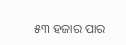୫୩ ହଜାର ପାର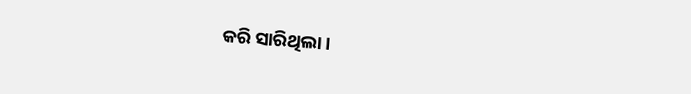କରି ସାରିଥିଲା ।